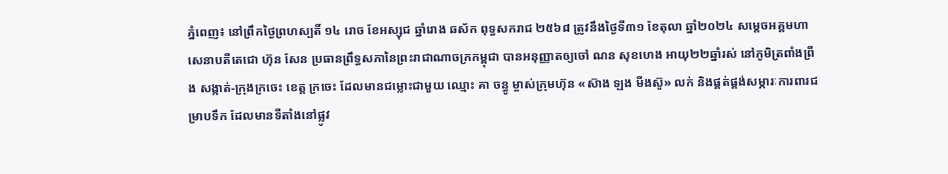ភ្នំពេញ៖ នៅព្រឹកថ្ងៃព្រហស្បតិ៍ ១៤ រោច ខែអស្សុជ ឆ្នាំរោង ឆស័ក ពុទ្ធសករាជ ២៥៦៨ ត្រូវនឹងថ្ងៃទី៣១ ខែតុលា ឆ្នាំ២០២៤ សម្តេចអគ្គមហាសេនាបតីតេជោ ហ៊ុន សែន ប្រធានព្រឹទ្ធសភានៃព្រះរាជាណាចក្រកម្ពុជា បានអនុញ្ញាតឲ្យចៅ ណន សុខហេង អាយុ២២ឆ្នាំរស់ នៅភូមិត្រពាំងព្រីង សង្កាត់-ក្រុងក្រចេះ ខេត្ត ក្រចេះ ដែលមានជម្លោះជាមួយ ឈ្មោះ គា ចន្ធូ ម្ចាស់ក្រុមហ៊ុន «ស៊ាង ឡង មីងស៊ូ» លក់ និងផ្គត់ផ្គង់សម្ភារៈការពារជម្រាបទឹក ដែលមានទីតាំងនៅផ្លូវ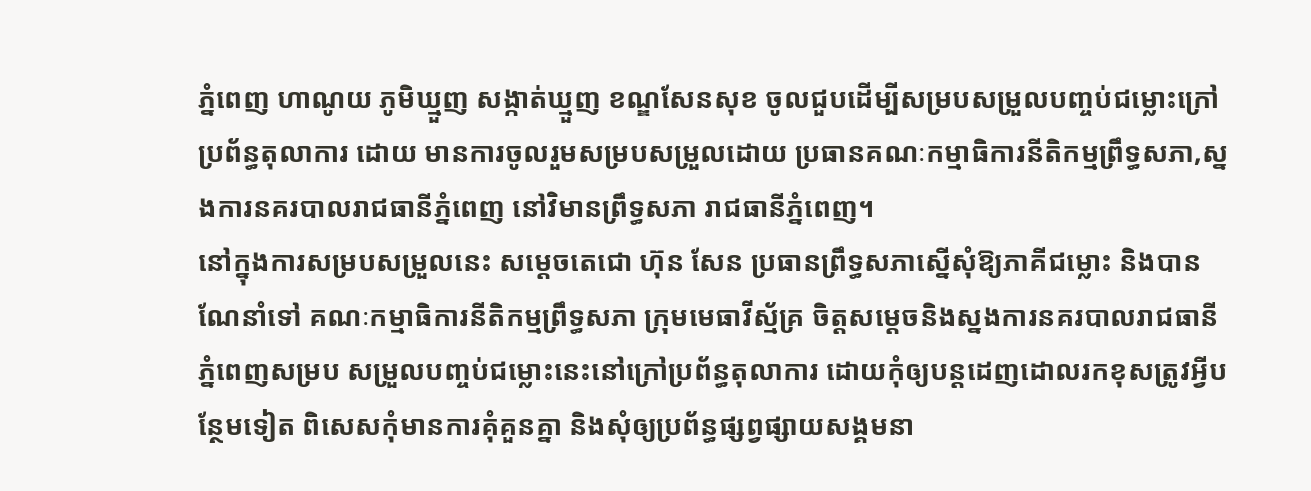ភ្នំពេញ ហាណូយ ភូមិឃ្មួញ សង្កាត់ឃ្មួញ ខណ្ឌសែនសុខ ចូលជួបដើម្បីសម្របសម្រួលបញ្ចប់ជម្លោះក្រៅប្រព័ន្ធតុលាការ ដោយ មានការចូលរួមសម្របសម្រួលដោយ ប្រធានគណៈកម្មាធិការនីតិកម្មព្រឹទ្ធសភា,ស្នងការនគរបាលរាជធានីភ្នំពេញ នៅវិមានព្រឹទ្ធសភា រាជធានីភ្នំពេញ។
នៅក្នុងការសម្របសម្រួលនេះ សម្តេចតេជោ ហ៊ុន សែន ប្រធានព្រឹទ្ធសភាស្នើសុំឱ្យភាគីជម្លោះ និងបានណែនាំទៅ គណៈកម្មាធិការនីតិកម្មព្រឹទ្ធសភា ក្រុមមេធាវីស្ម័គ្រ ចិត្តសម្ដេចនិងស្នងការនគរបាលរាជធានីភ្នំពេញសម្រប សម្រួលបញ្ចប់ជម្លោះនេះនៅក្រៅប្រព័ន្ធតុលាការ ដោយកុំឲ្យបន្តដេញដោលរកខុសត្រូវអ្វីបន្ថែមទៀត ពិសេសកុំមានការគុំគួនគ្នា និងសុំឲ្យប្រព័ន្ធផ្សព្វផ្សាយសង្គមនា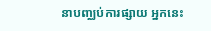នាបញ្ឈប់ការផ្សាយ អ្នកនេះ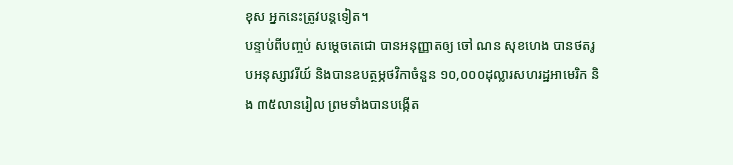ខុស អ្នកនេះត្រូវបន្តទៀត។
បន្ទាប់ពីបញ្ចប់ សម្ដេចតេជោ បានអនុញ្ញាតឲ្យ ចៅ ណន សុខហេង បានថតរូបអនុស្សាវរីយ៍ និងបានឧបត្ថម្ភថវិកាចំនួន ១០,០០០ដុល្លារសហរដ្ឋអាមេរិក និង ៣៥លានរៀល ព្រមទាំងបានបង្កើត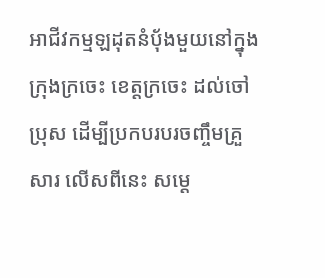អាជីវកម្មឡដុតនំប៉័ងមួយនៅក្នុងក្រុងក្រចេះ ខេត្តក្រចេះ ដល់ចៅប្រុស ដើម្បីប្រកបរបរចញ្ចឹមគ្រួសារ លើសពីនេះ សម្ដេ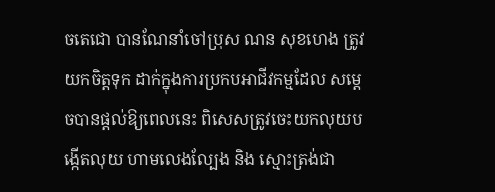ចតេជោ បានណែនាំចៅប្រុស ណន សុខហេង ត្រូវយកចិត្តទុក ដាក់ក្នុងការប្រកបអាជីវកម្មដែល សម្ដេចបានផ្ដល់ឱ្យពេលនេះ ពិសេសត្រូវចេះយកលុយបង្កើតលុយ ហាមលេងល្បែង និង ស្មោះត្រង់ជា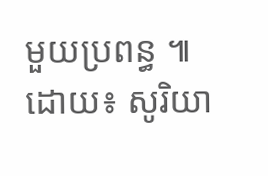មួយប្រពន្ធ ៕
ដោយ៖ សូរិយា